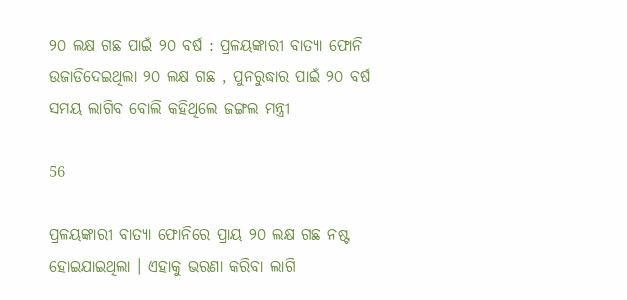୨୦ ଲକ୍ଷ ଗଛ ପାଇଁ ୨୦ ବର୍ଷ : ପ୍ରଳୟଙ୍କାରୀ ବାତ୍ୟା ଫୋନି ଉଜାଡିଦେଇଥିଲା ୨୦ ଲକ୍ଷ ଗଛ , ପୁନରୁଦ୍ଧାର ପାଇଁ ୨୦ ବର୍ଷ ସମୟ ଲାଗିବ ବୋଲି କହିଥିଲେ ଜଙ୍ଗଲ ମନ୍ତ୍ରୀ

56

ପ୍ରଳୟଙ୍କାରୀ ବାତ୍ୟା ଫୋନିରେ ପ୍ରାୟ ୨୦ ଲକ୍ଷ ଗଛ ନଷ୍ଟ ହୋଇଯାଇଥିଲା । ଏହାକୁ ଭରଣା କରିବା ଲାଗି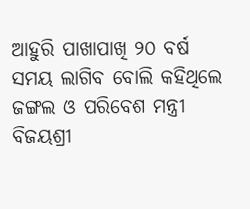ଆହୁରି ପାଖାପାଖି ୨୦ ବର୍ଷ ସମୟ ଲାଗିବ ବୋଲି କହିଥିଲେ ଜଙ୍ଗଲ ଓ ପରିବେଶ ମନ୍ତ୍ରୀ ବିଜୟଶ୍ରୀ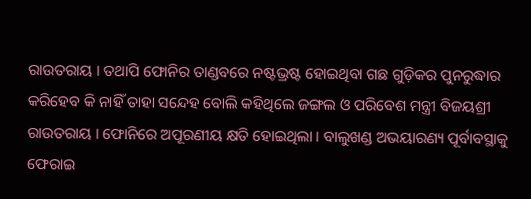ରାଉତରାୟ । ତଥାପି ଫୋନିର ତାଣ୍ଡବରେ ନଷ୍ଟଭ୍ରଷ୍ଟ ହୋଇଥିବା ଗଛ ଗୁଡ଼ିକର ପୁନରୁଦ୍ଧାର କରିହେବ କି ନାହିଁ ତାହା ସନ୍ଦେହ ବୋଲି କହିଥିଲେ ଜଙ୍ଗଲ ଓ ପରିବେଶ ମନ୍ତ୍ରୀ ବିଜୟଶ୍ରୀ ରାଉତରାୟ । ଫୋନିରେ ଅପୂରଣୀୟ କ୍ଷତି ହୋଇଥିଲା । ବାଲୁଖଣ୍ଡ ଅଭୟାରଣ୍ୟ ପୂର୍ବାବସ୍ଥାକୁ ଫେରାଇ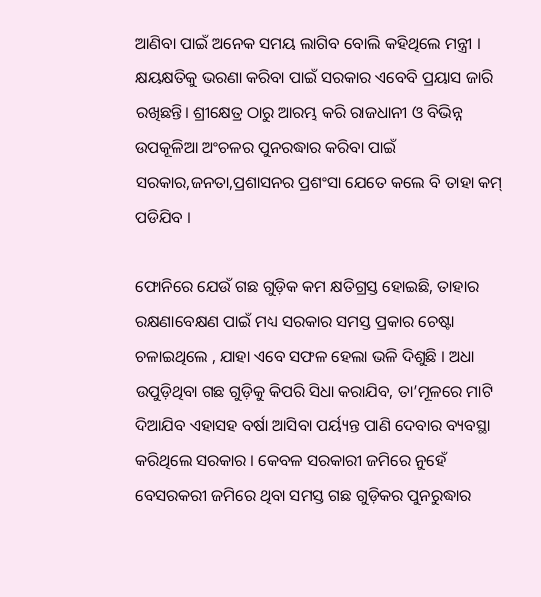ଆଣିବା ପାଇଁ ଅନେକ ସମୟ ଲାଗିବ ବୋଲି କହିଥିଲେ ମନ୍ତ୍ରୀ । କ୍ଷୟକ୍ଷତିକୁ ଭରଣା କରିବା ପାଇଁ ସରକାର ଏବେବି ପ୍ରୟାସ ଜାରି ରଖିଛନ୍ତି। ଶ୍ରୀକ୍ଷେତ୍ର ଠାରୁ ଆରମ୍ଭ କରି ରାଜଧାନୀ ଓ ବିଭିନ୍ନ ଉପକୂଳିଆ ଅଂଚଳର ପୁନରଦ୍ଧାର କରିବା ପାଇଁ ସରକାର,ଜନତା,ପ୍ରଶାସନର ପ୍ରଶଂସା ଯେତେ କଲେ ବି ତାହା କମ୍ ପଡିଯିବ ।

ଫୋନିରେ ଯେଉଁ ଗଛ ଗୁଡ଼ିକ କମ କ୍ଷତିଗ୍ରସ୍ତ ହୋଇଛି, ତାହାର ରକ୍ଷଣାବେକ୍ଷଣ ପାଇଁ ମଧ୍ୟ ସରକାର ସମସ୍ତ ପ୍ରକାର ଚେଷ୍ଟା ଚଳାଇଥିଲେ , ଯାହା ଏବେ ସଫଳ ହେଲା ଭଳି ଦିଶୁଛି । ଅଧା ଉପୁଡ଼ିଥିବା ଗଛ ଗୁଡ଼ିକୁ କିପରି ସିଧା କରାଯିବ, ତା’ମୂଳରେ ମାଟି ଦିଆଯିବ ଏହାସହ ବର୍ଷା ଆସିବା ପର୍ୟ୍ୟନ୍ତ ପାଣି ଦେବାର ବ୍ୟବସ୍ଥା କରିଥିଲେ ସରକାର । କେବଳ ସରକାରୀ ଜମିରେ ନୁହେଁ ବେସରକରୀ ଜମିରେ ଥିବା ସମସ୍ତ ଗଛ ଗୁଡ଼ିକର ପୁନରୁଦ୍ଧାର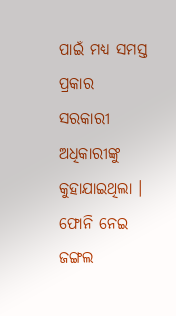ପାଇଁ ମଧ୍ୟ ସମସ୍ତ ପ୍ରକାର ସରକାରୀ ଅଧିକାରୀଙ୍କୁ କୁହାଯାଇଥିଲା । ଫୋନି ନେଇ ଜଙ୍ଗଲ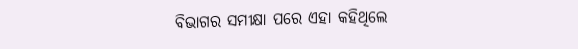ବିଭାଗର ସମୀକ୍ଷା ପରେ ଏହା କହିଥିଲେ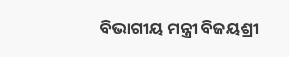ବିଭାଗୀୟ ମନ୍ତ୍ରୀ ବିଜୟଶ୍ରୀ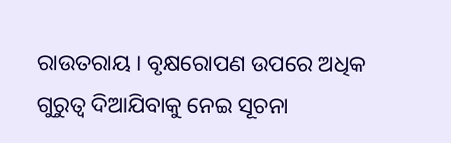ରାଉତରାୟ । ବୃକ୍ଷରୋପଣ ଉପରେ ଅଧିକ ଗୁରୁତ୍ୱ ଦିଆଯିବାକୁ ନେଇ ସୂଚନା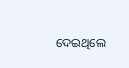ଦେଇଥିଲେ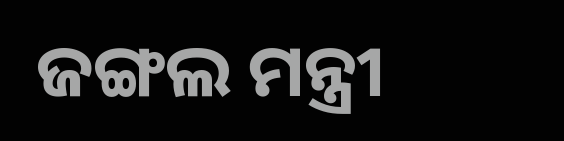ଜଙ୍ଗଲ ମନ୍ତ୍ରୀ